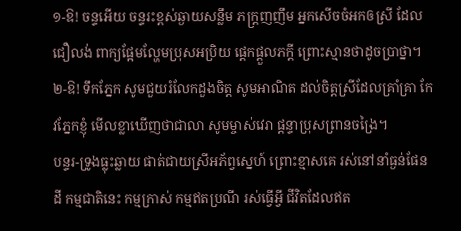១-ឱ! ចន្ទអើយ ចន្ទរះខ្ពស់ឆ្ងាយសន្លឹម ភក្ត្រញញឹម អ្នកសើចចំអកឲស្រី ដែលជឿលង់ ពាក្យផ្អែមល្ហែមប្រុសអប្រិយ ផ្តេកផ្តួលភក្តី ព្រោះស្មានថាដូចប្រាថ្នា។
២-ឱ! ទឹកភ្នែក សូមជួយរំលែកដួងចិត្ត សូមអាណិត ដល់ចិត្តស្រីដែលគ្រាំគ្រា កែវភ្នែកខ្ញុំ មើលខ្លាឃើញថាជាលា សូមម្ចាស់វេរា ផ្តន្ទាប្រុសព្រានចង្រៃ។
បន្ទរ-ទ្រូងធ្លុះឆ្លាយ ផាត់ជាយស្រីអភ័ព្វស្នេហ៍ ព្រោះខ្មាសគេ រស់នៅនាំធ្ងន់ផែនដី កម្មជាតិនេះ កម្មក្រាស់ កម្មឥតប្រណី រស់ធ្វើអ្វី ជីវិតដែលឥត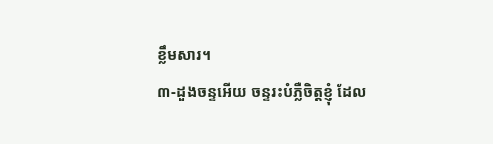ខ្លឹមសារ។
៣-ដួងចន្ទអើយ ចន្ទរះបំភ្លឺចិត្តខ្ញុំ ដែល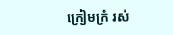ក្រៀមក្រំ រស់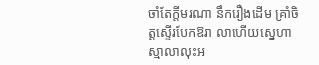ចាំតែក្តីមរណា នឹករឿងដើម គ្រាំចិត្តស្ទើរបែកឱរា លាហើយស្នេហា ស្មាលាលុះអ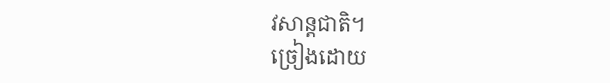វសាន្តជាតិ។
ច្រៀងដោយ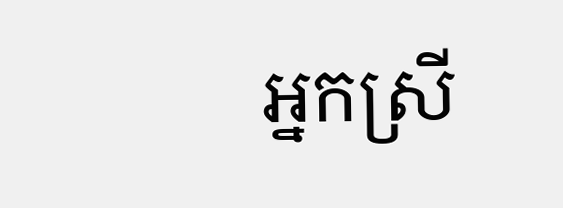អ្នកស្រី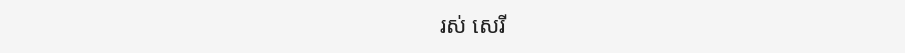រស់ សេរី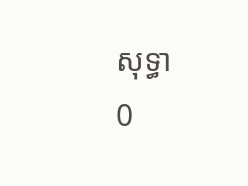សុទ្ធា
0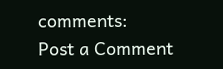comments:
Post a Comment